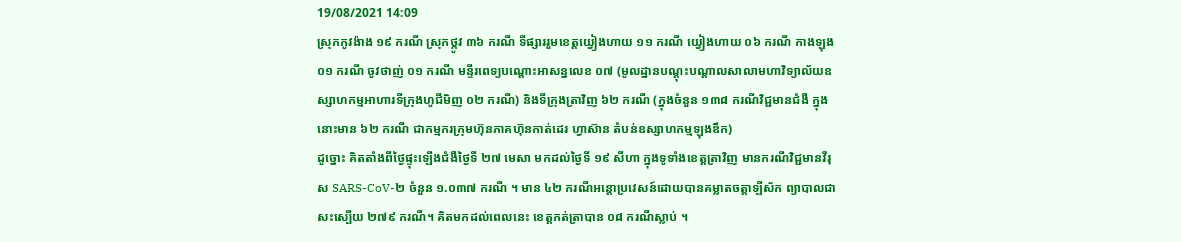19/08/2021 14:09
ស្រុកកូវង៉ាង ១៩ ករណី ស្រុកថ្កូវ ៣៦ ករណី ទីផ្សាររួមខេត្តយ្វៀងហាយ ១១ ករណី យ្វៀងហាយ ០៦ ករណី កាងឡុង ០១ ករណី ចូវថាញ់ ០១ ករណី មន្ទីរពេទ្យបណ្តោះអាសន្នលេខ ០៧ (មូលដ្ឋានបណ្តុះបណ្តាលសាលាមហាវិទ្យាល័យឧស្សាហកម្មអាហារទីក្រុងហូជីមិញ ០២ ករណី) និងទីក្រុងត្រាវិញ ៦២ ករណី (ក្នុងចំនួន ១៣៨ ករណីវិជ្ជមានជំងឺ ក្នុងនោះមាន ៦២ ករណី ជាកម្មករក្រុមហ៊ុនភាគហ៊ុនកាត់ដេរ ហ្វាស៊ាន តំបន់ឧស្សាហកម្មឡុងឌឹក)
ដូច្នោះ គិតតាំងពីថ្ងៃផ្ទុះឡើងជំងឺថ្ងៃទី ២៧ មេសា មកដល់ថ្ងៃទី ១៩ សីហា ក្នុងទូទាំងខេត្តត្រាវិញ មានករណីវិជ្ជមានវីរុស SARS-CoV-២ ចំនួន ១.០៣៧ ករណី ។ មាន ៤២ ករណីអន្តោប្រវេសន៍ដោយបានគម្លាតចត្តាឡីស័ក ព្យាបាលជាសះស្បើយ ២៧៩ ករណី។ គិតមកដល់ពេលនេះ ខេត្តកត់ត្រាបាន ០៨ ករណីស្លាប់ ។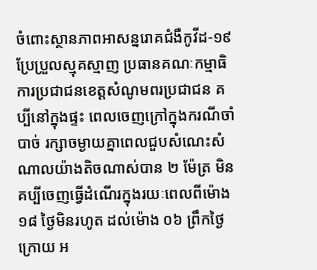ចំពោះស្ថានភាពអាសន្នរោគជំងឺកូវីដ-១៩ ប្រែប្រួលស្មុគស្មាញ ប្រធានគណៈកម្មាធិការប្រជាជនខេត្តសំណូមពរប្រជាជន គប្បីនៅក្នុងផ្ទះ ពេលចេញក្រៅក្នុងករណីចាំបាច់ រក្សាចម្ងាយគ្នាពេលជួបសំណេះសំណាលយ៉ាងតិចណាស់បាន ២ ម៉ែត្រ មិនគប្បីចេញធ្វើដំណើរក្នុងរយៈពេលពីម៉ោង ១៨ ថ្ងៃមិនរហូត ដល់ម៉ោង ០៦ ព្រឹកថ្ងៃក្រោយ អ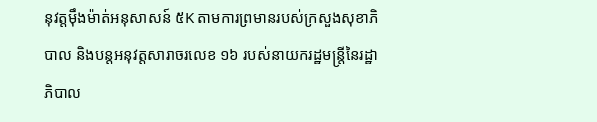នុវត្តម៉ឹងម៉ាត់អនុសាសន៍ ៥K តាមការព្រមានរបស់ក្រសួងសុខាភិបាល និងបន្តអនុវត្តសារាចរលេខ ១៦ របស់នាយករដ្ឋមន្ត្រីនៃរដ្ឋាភិបាល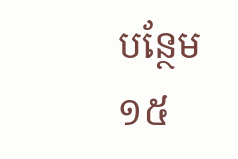បន្ថែម ១៥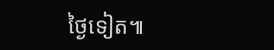ថ្ងៃទៀត៕